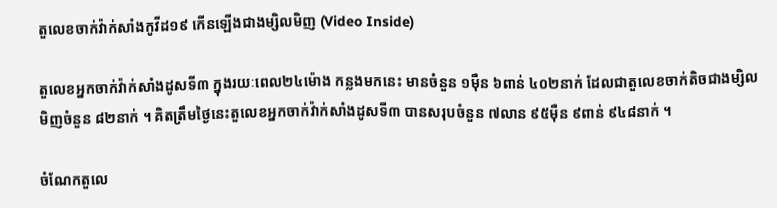តួលេខចាក់វ៉ាក់សាំងកូវីដ១៩ កើនឡើងជាងម្សិលមិញ (Video Inside)

តួលេខអ្នកចាក់វ៉ាក់សាំងដូសទី៣ ក្នុងរយៈពេល២៤ម៉ោង កន្លងមកនេះ មានចំនួន ១ម៉ឺន ៦ពាន់ ៤០២នាក់ ដែលជាតួលេខចាក់តិចជាងម្សិលមិញចំនួន ៨២នាក់ ។ គិតត្រឹមថ្ងៃនេះតួលេខអ្នកចាក់វ៉ាក់សាំងដូសទី៣ បានសរុបចំនួន ៧លាន ៩៥ម៉ឺន ៩ពាន់ ៩៤៨នាក់ ។

ចំណែកតួលេ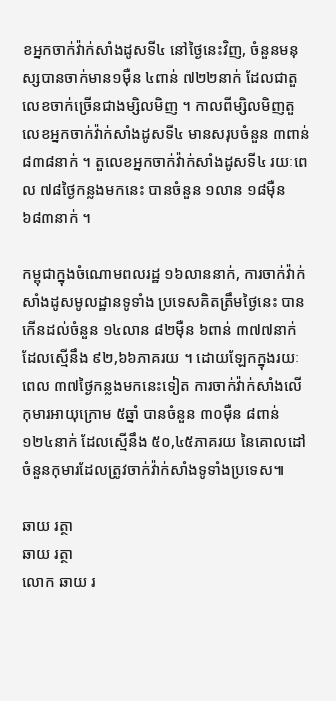ខអ្នកចាក់វ៉ាក់សាំងដូសទី៤ នៅថ្ងៃនេះវិញ, ចំនួនមនុស្សបានចាក់មាន១ម៉ឺន ៤ពាន់ ៧២២នាក់ ដែលជាតួលេខចាក់ច្រើនជាងម្សិលមិញ ។ កាលពីម្សិលមិញតួលេខអ្នកចាក់វ៉ាក់សាំងដូសទី៤ មានសរុបចំនួន ៣ពាន់ ៨៣៨នាក់ ។ តួលេខអ្នកចាក់វ៉ាក់សាំងដូសទី៤ រយៈពេល ៧៨ថ្ងៃកន្លងមកនេះ បានចំនួន ១លាន ១៨ម៉ឺន ៦៨៣នាក់ ។

កម្ពុជាក្នុងចំណោមពលរដ្ឋ ១៦លាននាក់, ការចាក់វ៉ាក់សាំងដូសមូលដ្ឋានទូទាំង ប្រទេសគិតត្រឹមថ្ងៃនេះ បានកើនដល់ចំនួន ១៤លាន ៨២ម៉ឺន ៦ពាន់ ៣៧៧នាក់ ដែលស្មើនឹង ៩២,៦៦ភាគរយ ។ ដោយឡែកក្នុងរយៈពេល ៣៧ថ្ងៃកន្លងមកនេះទៀត ការចាក់វ៉ាក់សាំងលើ កុមារអាយុក្រោម ៥ឆ្នាំ បានចំនួន ៣០ម៉ឺន ៨ពាន់ ១២៤នាក់ ដែលស្មើនឹង ៥០,៤៥ភាគរយ នៃគោលដៅចំនួនកុមារដែលត្រូវចាក់វ៉ាក់សាំងទូទាំងប្រទេស៕

ឆាយ រត្ថា
ឆាយ រត្ថា
លោក ឆាយ រ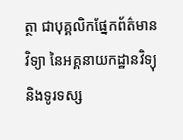ត្ថា ជាបុគ្គលិកផ្នែកព័ត៌មានវិទ្យា នៃអគ្គនាយកដ្ឋានវិទ្យុ និងទូរទស្ស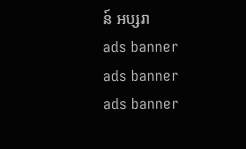ន៍ អប្សរា
ads banner
ads banner
ads banner